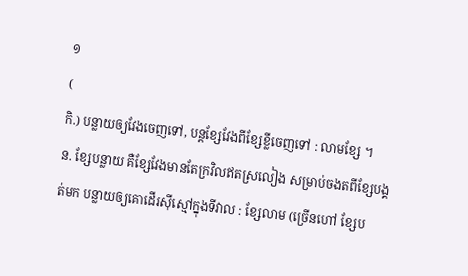១
(
កិ.) បន្លាយឲ្យវែងចេញទៅ, បន្តខ្សែវែងពីខ្សែខ្លីចេញទៅ : លាមខ្សែ ។
ន. ខ្សែបន្លាយ គឺខ្សែវែងមានតែក្រវិលឥតស្រលៀង សម្រាប់ចងតពីខ្សែបង្គត់មក បន្លាយឲ្យគោដើរស៊ីស្មៅក្នុងទីវាល : ខ្សែលាម (ច្រើនហៅ ខ្សែប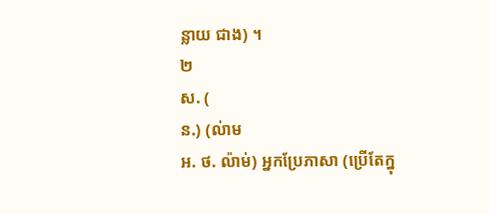ន្លាយ ជាង) ។
២
ស. (
ន.) (ល់ាម
អ. ថ. ល៉ាម់) អ្នកប្រែភាសា (ប្រើតែក្នុ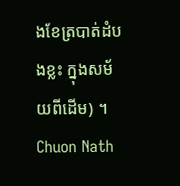ងខែត្របាត់ដំបងខ្លះ ក្នុងសម័យពីដើម) ។
Chuon Nath